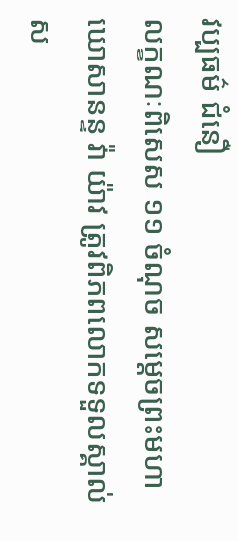វប្បធម៌ ជំនឿ
លក្ខណៈពិសេស ១១ ចំណុច សម្ដេចព្រះមហាឃោសានន្ទ វ៉ា យ៉ាវ ត្រូវពិភពលោកទទួលស្គាល់
ស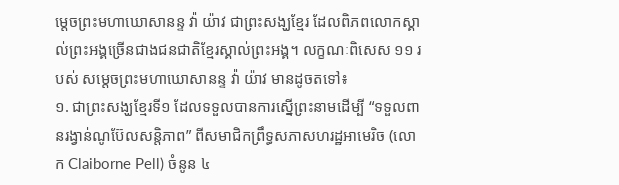ម្ដេចព្រះមហាឃោសានន្ទ វ៉ា យ៉ាវ ជាព្រះសង្ឃខ្មែរ ដែលពិភពលោកស្គាល់ព្រះអង្គច្រើនជាងជនជាតិខ្មែរស្គាល់ព្រះអង្គ។ លក្ខណៈពិសេស ១១ របស់ សម្ដេចព្រះមហាឃោសានន្ទ វ៉ា យ៉ាវ មានដូចតទៅ៖
១. ជាព្រះសង្ឃខ្មែរទី១ ដែលទទួលបានការស្នើព្រះនាមដើម្បី “ទទួលពានរង្វាន់ណូប៊ែលសន្តិភាព” ពីសមាជិកព្រឹទ្ធសភាសហរដ្ឋអាមេរិច (លោក Claiborne Pell) ចំនូន ៤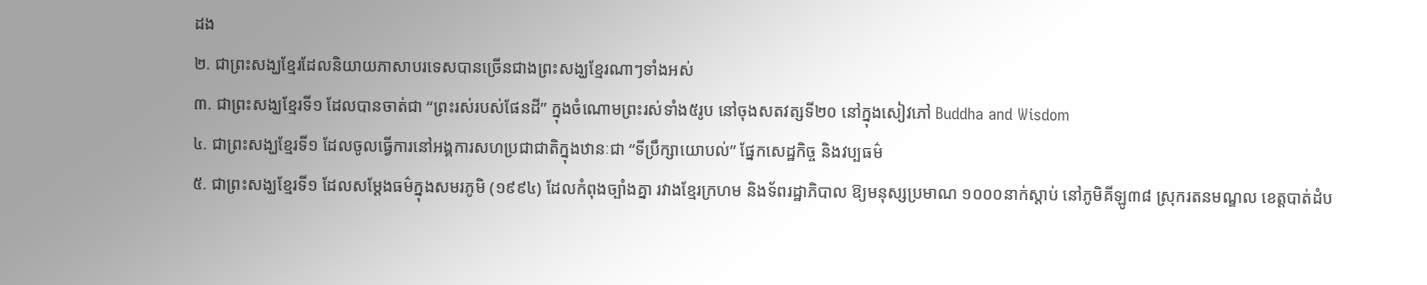ដង
២. ជាព្រះសង្ឃខ្មែរដែលនិយាយភាសាបរទេសបានច្រើនជាងព្រះសង្ឃខ្មែរណាៗទាំងអស់
៣. ជាព្រះសង្ឃខ្មែរទី១ ដែលបានចាត់ជា “ព្រះរស់របស់ផែនដី” ក្នុងចំណោមព្រះរស់ទាំង៥រូប នៅចុងសតវត្សទី២០ នៅក្នុងសៀវភៅ Buddha and Wisdom
៤. ជាព្រះសង្ឃខ្មែរទី១ ដែលចូលធ្វើការនៅអង្គការសហប្រជាជាតិក្នុងឋានៈជា “ទីប្រឹក្សាយោបល់” ផ្នែកសេដ្ឋកិច្ច និងវប្បធម៌
៥. ជាព្រះសង្ឃខ្មែរទី១ ដែលសម្ដែងធម៌ក្នុងសមរភូមិ (១៩៩៤) ដែលកំពុងច្បាំងគ្នា រវាងខ្មែរក្រហម និងទ័ពរដ្ឋាភិបាល ឱ្យមនុស្សប្រមាណ ១០០០នាក់ស្ដាប់ នៅភូមិគីឡូ៣៨ ស្រុករតនមណ្ឌល ខេត្តបាត់ដំប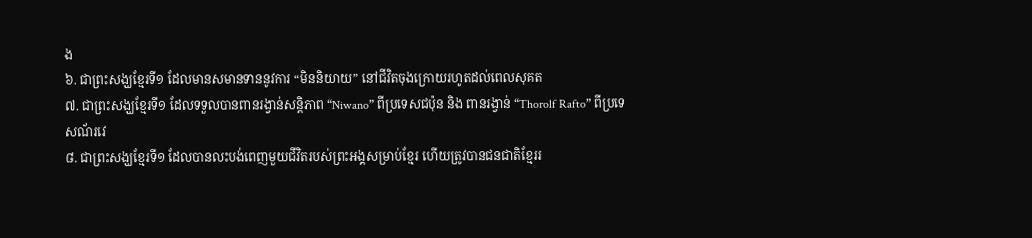ង
៦. ជាព្រះសង្ឃខ្មែរទី១ ដែលមានសមានទាននូវការ “មិននិយាយ” នៅជីវិតចុងក្រោយរហូតដល់ពេលសុគត
៧. ជាព្រះសង្ឃខ្មែរទី១ ដែលទទួលបានពានរង្វាន់សន្តិភាព “Niwano” ពីប្រទេសជប៉ុន និង ពានរង្វាន់ “Thorolf Rafto” ពីប្រទេសណ័រវេ
៨. ជាព្រះសង្ឃខ្មែរទី១ ដែលបានលះបង់ពេញមួយជីវិតរបស់ព្រះអង្គសម្រាប់ខ្មែរ ហើយត្រូវបានជនជាតិខ្មែររ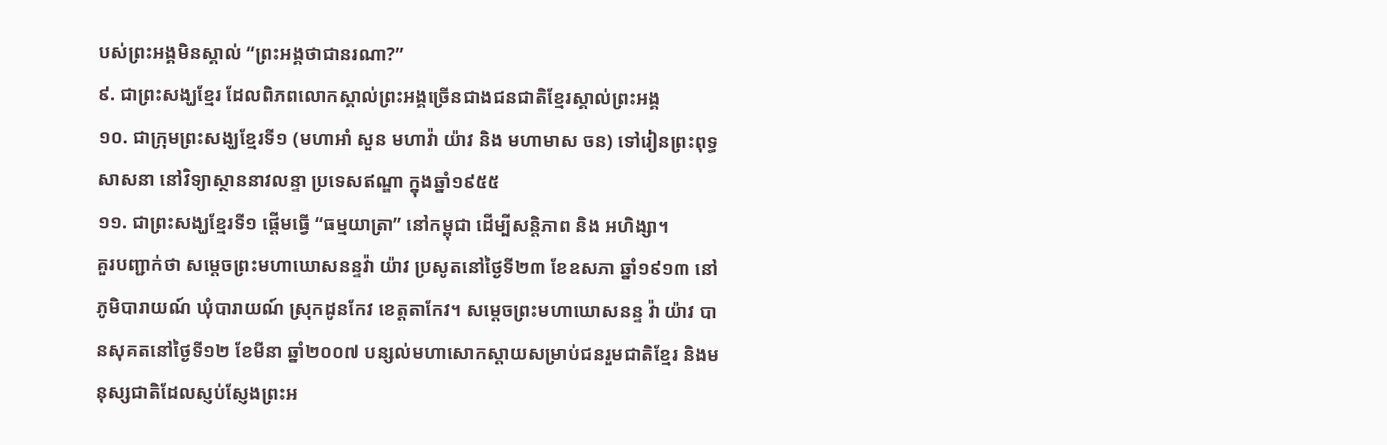បស់ព្រះអង្គមិនស្គាល់ “ព្រះអង្គថាជានរណា?”
៩. ជាព្រះសង្ឃខ្មែរ ដែលពិភពលោកស្គាល់ព្រះអង្គច្រើនជាងជនជាតិខ្មែរស្គាល់ព្រះអង្គ
១០. ជាក្រុមព្រះសង្ឃខ្មែរទី១ (មហាអាំ សួន មហាវ៉ា យ៉ាវ និង មហាមាស ចន) ទៅរៀនព្រះពុទ្ធសាសនា នៅវិទ្យាស្ថាននាវលន្ទា ប្រទេសឥណ្ឌា ក្នុងឆ្នាំ១៩៥៥
១១. ជាព្រះសង្ឃខ្មែរទី១ ផ្ដើមធ្វើ “ធម្មយាត្រា” នៅកម្ពុជា ដើម្បីសន្តិភាព និង អហិង្សា។
គួរបញ្ជាក់ថា សម្តេចព្រះមហាឃោសនន្ទវ៉ា យ៉ាវ ប្រសូតនៅថ្ងៃទី២៣ ខែឧសភា ឆ្នាំ១៩១៣ នៅភូមិបារាយណ៍ ឃុំបារាយណ៍ ស្រុកដូនកែវ ខេត្តតាកែវ។ សម្តេចព្រះមហាឃោសនន្ទ វ៉ា យ៉ាវ បានសុគតនៅថ្ងៃទី១២ ខែមីនា ឆ្នាំ២០០៧ បន្សល់មហាសោកស្តាយសម្រាប់ជនរួមជាតិខ្មែរ និងមនុស្សជាតិដែលស្ញប់ស្ញែងព្រះអ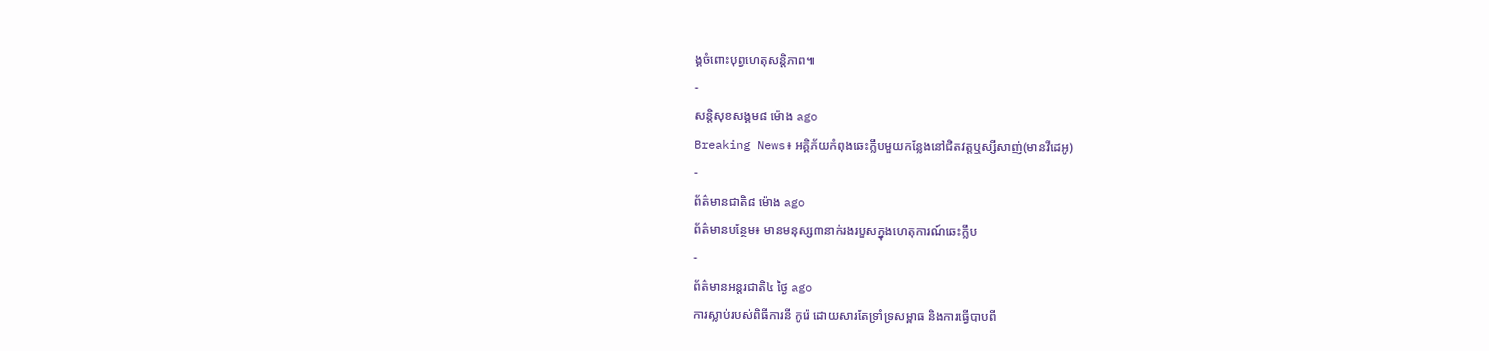ង្គចំពោះបុព្វហេតុសន្តិភាព៕
-
សន្តិសុខសង្គម៨ ម៉ោង ago
Breaking News៖ អគ្គិភ័យកំពុងឆេះក្លឹបមួយកន្លែងនៅជិតវត្តឬស្សីសាញ់(មានវីដេអូ)
-
ព័ត៌មានជាតិ៨ ម៉ោង ago
ព័ត៌មានបន្ថែម៖ មានមនុស្ស៣នាក់រងរបួសក្នុងហេតុការណ៍ឆេះក្លឹប
-
ព័ត៌មានអន្ដរជាតិ៤ ថ្ងៃ ago
ការស្លាប់របស់ពិធីការនី កូរ៉េ ដោយសារតែទ្រាំទ្រសម្ពាធ និងការធ្វើបាបពី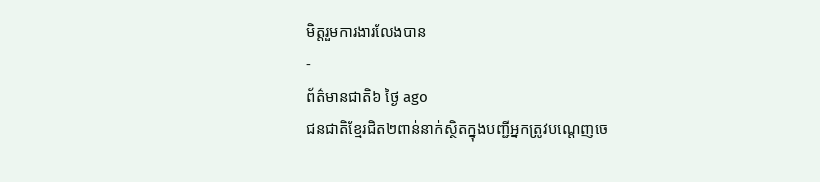មិត្តរួមការងារលែងបាន
-
ព័ត៌មានជាតិ៦ ថ្ងៃ ago
ជនជាតិខ្មែរជិត២ពាន់នាក់ស្ថិតក្នុងបញ្ជីអ្នកត្រូវបណ្ដេញចេ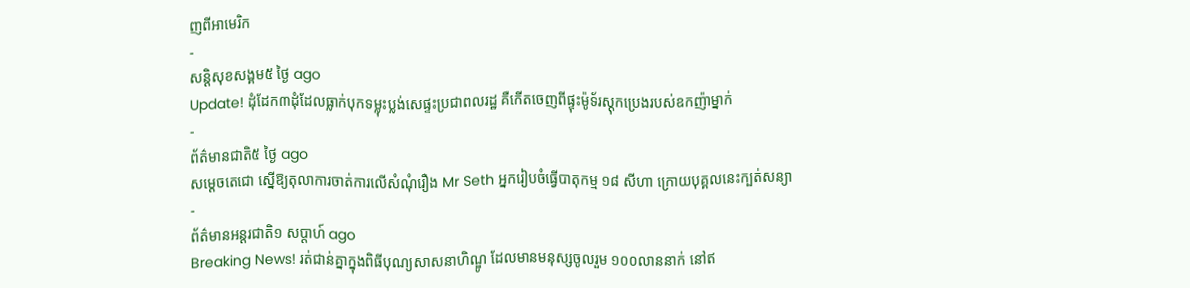ញពីអាមេរិក
-
សន្តិសុខសង្គម៥ ថ្ងៃ ago
Update! ដុំដែក៣ដុំដែលធ្លាក់បុកទម្លុះប្លង់សេផ្ទះប្រជាពលរដ្ឋ គឺកើតចេញពីផ្ទុះម៉ូទ័រស្តុកប្រេងរបស់ឧកញ៉ាម្នាក់
-
ព័ត៌មានជាតិ៥ ថ្ងៃ ago
សម្ដេចតេជោ ស្នើឱ្យតុលាការចាត់ការលើសំណុំរឿង Mr Seth អ្នករៀបចំធ្វើបាតុកម្ម ១៨ សីហា ក្រោយបុគ្គលនេះក្បត់សន្យា
-
ព័ត៌មានអន្ដរជាតិ១ សប្តាហ៍ ago
Breaking News! រត់ជាន់គ្នាក្នុងពិធីបុណ្យសាសនាហិណ្ឌូ ដែលមានមនុស្សចូលរួម ១០០លាននាក់ នៅឥ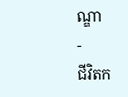ណ្ឌា
-
ជីវិតក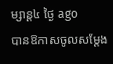ម្សាន្ដ៤ ថ្ងៃ ago
បានឱកាសចូលសម្តែង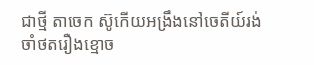ជាថ្មី តាចេក ស៊ូកើយអង្រឹងនៅចេតីយ៍រង់ចាំថតរឿងខ្មោច